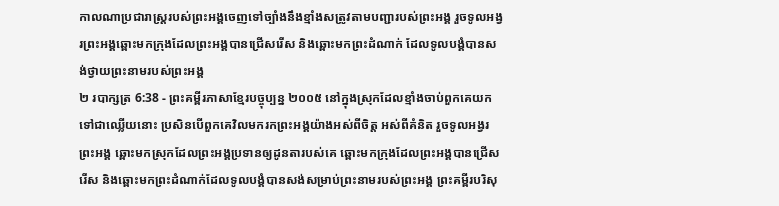កាលណាប្រជារាស្ត្ររបស់ព្រះអង្គចេញទៅច្បាំងនឹងខ្មាំងសត្រូវតាមបញ្ជារបស់ព្រះអង្គ រួចទូលអង្វរព្រះអង្គឆ្ពោះមកក្រុងដែលព្រះអង្គបានជ្រើសរើស និងឆ្ពោះមកព្រះដំណាក់ ដែលទូលបង្គំបានសង់ថ្វាយព្រះនាមរបស់ព្រះអង្គ
២ របាក្សត្រ 6:38 - ព្រះគម្ពីរភាសាខ្មែរបច្ចុប្បន្ន ២០០៥ នៅក្នុងស្រុកដែលខ្មាំងចាប់ពួកគេយកទៅជាឈ្លើយនោះ ប្រសិនបើពួកគេវិលមករកព្រះអង្គយ៉ាងអស់ពីចិត្ត អស់ពីគំនិត រួចទូលអង្វរព្រះអង្គ ឆ្ពោះមកស្រុកដែលព្រះអង្គប្រទានឲ្យដូនតារបស់គេ ឆ្ពោះមកក្រុងដែលព្រះអង្គបានជ្រើសរើស និងឆ្ពោះមកព្រះដំណាក់ដែលទូលបង្គំបានសង់សម្រាប់ព្រះនាមរបស់ព្រះអង្គ ព្រះគម្ពីរបរិសុ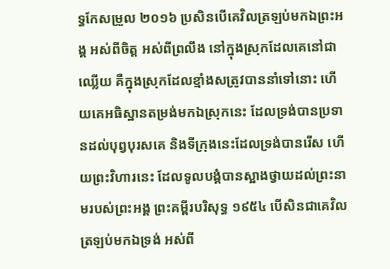ទ្ធកែសម្រួល ២០១៦ ប្រសិនបើគេវិលត្រឡប់មកឯព្រះអង្គ អស់ពីចិត្ត អស់ពីព្រលឹង នៅក្នុងស្រុកដែលគេនៅជាឈ្លើយ គឺក្នុងស្រុកដែលខ្មាំងសត្រូវបាននាំទៅនោះ ហើយគេអធិស្ឋានតម្រង់មកឯស្រុកនេះ ដែលទ្រង់បានប្រទានដល់បុព្វបុរសគេ និងទីក្រុងនេះដែលទ្រង់បានរើស ហើយព្រះវិហារនេះ ដែលទូលបង្គំបានស្អាងថ្វាយដល់ព្រះនាមរបស់ព្រះអង្គ ព្រះគម្ពីរបរិសុទ្ធ ១៩៥៤ បើសិនជាគេវិលត្រឡប់មកឯទ្រង់ អស់ពី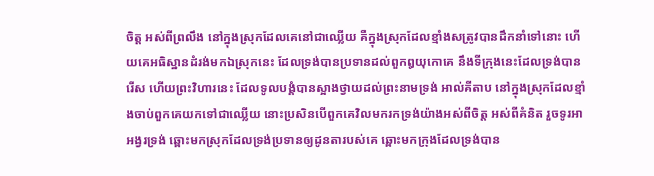ចិត្ត អស់ពីព្រលឹង នៅក្នុងស្រុកដែលគេនៅជាឈ្លើយ គឺក្នុងស្រុកដែលខ្មាំងសត្រូវបានដឹកនាំទៅនោះ ហើយគេអធិស្ឋានដំរង់មកឯស្រុកនេះ ដែលទ្រង់បានប្រទានដល់ពួកឰយុកោគេ នឹងទីក្រុងនេះដែលទ្រង់បានរើស ហើយព្រះវិហារនេះ ដែលទូលបង្គំបានស្អាងថ្វាយដល់ព្រះនាមទ្រង់ អាល់គីតាប នៅក្នុងស្រុកដែលខ្មាំងចាប់ពួកគេយកទៅជាឈ្លើយ នោះប្រសិនបើពួកគេវិលមករកទ្រង់យ៉ាងអស់ពីចិត្ត អស់ពីគំនិត រួចទូរអាអង្វរទ្រង់ ឆ្ពោះមកស្រុកដែលទ្រង់ប្រទានឲ្យដូនតារបស់គេ ឆ្ពោះមកក្រុងដែលទ្រង់បាន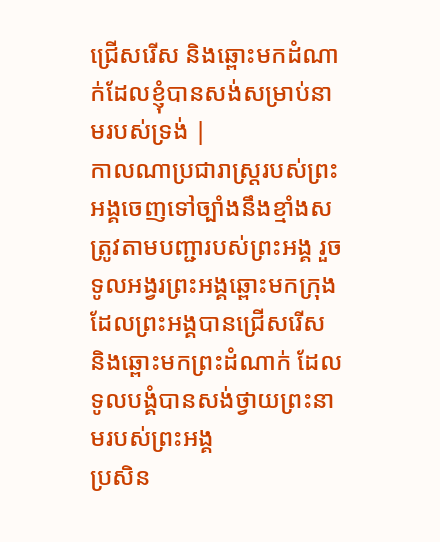ជ្រើសរើស និងឆ្ពោះមកដំណាក់ដែលខ្ញុំបានសង់សម្រាប់នាមរបស់ទ្រង់ |
កាលណាប្រជារាស្ត្ររបស់ព្រះអង្គចេញទៅច្បាំងនឹងខ្មាំងសត្រូវតាមបញ្ជារបស់ព្រះអង្គ រួចទូលអង្វរព្រះអង្គឆ្ពោះមកក្រុងដែលព្រះអង្គបានជ្រើសរើស និងឆ្ពោះមកព្រះដំណាក់ ដែលទូលបង្គំបានសង់ថ្វាយព្រះនាមរបស់ព្រះអង្គ
ប្រសិន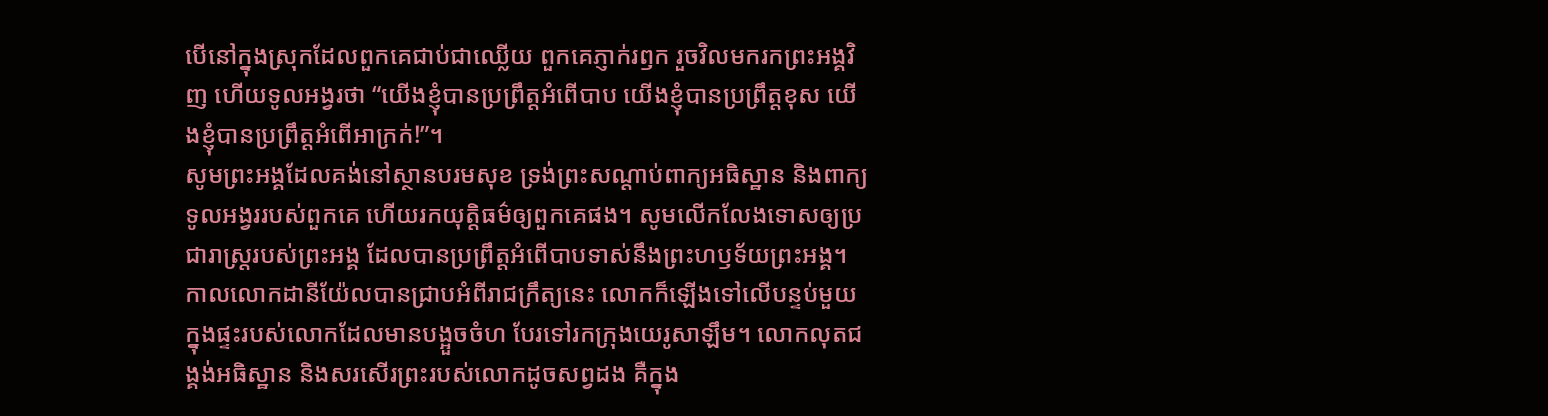បើនៅក្នុងស្រុកដែលពួកគេជាប់ជាឈ្លើយ ពួកគេភ្ញាក់រឭក រួចវិលមករកព្រះអង្គវិញ ហើយទូលអង្វរថា “យើងខ្ញុំបានប្រព្រឹត្តអំពើបាប យើងខ្ញុំបានប្រព្រឹត្តខុស យើងខ្ញុំបានប្រព្រឹត្តអំពើអាក្រក់!”។
សូមព្រះអង្គដែលគង់នៅស្ថានបរមសុខ ទ្រង់ព្រះសណ្ដាប់ពាក្យអធិស្ឋាន និងពាក្យទូលអង្វររបស់ពួកគេ ហើយរកយុត្តិធម៌ឲ្យពួកគេផង។ សូមលើកលែងទោសឲ្យប្រជារាស្ត្ររបស់ព្រះអង្គ ដែលបានប្រព្រឹត្តអំពើបាបទាស់នឹងព្រះហឫទ័យព្រះអង្គ។
កាលលោកដានីយ៉ែលបានជ្រាបអំពីរាជក្រឹត្យនេះ លោកក៏ឡើងទៅលើបន្ទប់មួយ ក្នុងផ្ទះរបស់លោកដែលមានបង្អួចចំហ បែរទៅរកក្រុងយេរូសាឡឹម។ លោកលុតជង្គង់អធិស្ឋាន និងសរសើរព្រះរបស់លោកដូចសព្វដង គឺក្នុង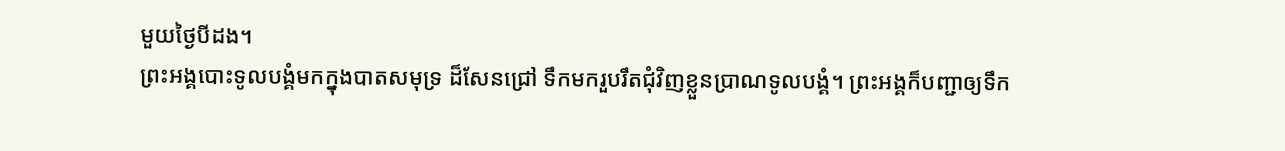មួយថ្ងៃបីដង។
ព្រះអង្គបោះទូលបង្គំមកក្នុងបាតសមុទ្រ ដ៏សែនជ្រៅ ទឹកមករួបរឹតជុំវិញខ្លួនប្រាណទូលបង្គំ។ ព្រះអង្គក៏បញ្ជាឲ្យទឹក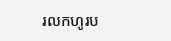រលកហូរប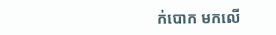ក់បោក មកលើ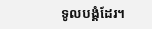ទូលបង្គំដែរ។